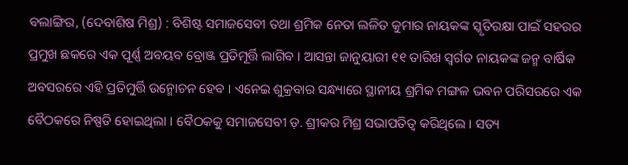ବଲାଙ୍ଗିର, (ଦେବାଶିଷ ମିଶ୍ର) : ବିଶିଷ୍ଟ ସମାଜସେବୀ ତଥା ଶ୍ରମିକ ନେତା ଲଳିତ କୁମାର ନାୟକଙ୍କ ସ୍କୃତିରକ୍ଷା ପାଇଁ ସହରର ପ୍ରମୁଖ ଛକରେ ଏକ ପୂର୍ଣ୍ଣ ଅବୟବ ବ୍ରୋଞ୍ଜ ପ୍ରତିମୂର୍ତ୍ତି ଲାଗିବ । ଆସନ୍ତା ଜାନୁୟାରୀ ୧୧ ତାରିଖ ସ୍ୱର୍ଗତ ନାୟକଙ୍କ ଜନ୍ମ ବାର୍ଷିକ ଅବସରରେ ଏହି ପ୍ରତିମୁର୍ତ୍ତି ଉନ୍ମୋଚନ ହେବ । ଏନେଇ ଶୁକ୍ରବାର ସନ୍ଧ୍ୟାରେ ସ୍ଥାନୀୟ ଶ୍ରମିକ ମଙ୍ଗଳ ଭବନ ପରିସରରେ ଏକ ବୈଠକରେ ନିଷ୍ପତି ହୋଇଥିଲା । ବୈଠକକୁ ସମାଜସେବୀ ଡ଼. ଶ୍ରୀକର ମିଶ୍ର ସଭାପତିତ୍ୱ କରିଥିଲେ । ସତ୍ୟ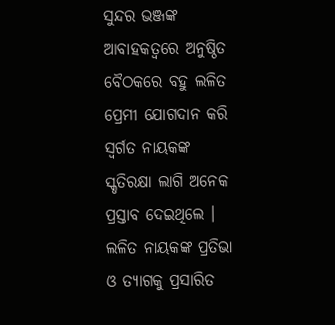ସୁନ୍ଦର ଭଞ୍ଜଙ୍କ ଆବାହକତ୍ୱରେ ଅନୁଷ୍ଠିତ ବୈଠକରେ ବହୁ ଲଳିତ ପ୍ରେମୀ ଯୋଗଦାନ କରି ସ୍ୱର୍ଗତ ନାୟକଙ୍କ ସ୍କୃତିରକ୍ଷା ଲାଗି ଅନେକ ପ୍ରସ୍ତାବ ଦେଇଥିଲେ । ଲଳିତ ନାୟକଙ୍କ ପ୍ରତିଭା ଓ ତ୍ୟାଗକୁ ପ୍ରସାରିତ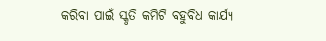କରିବା ପାଇଁ ସ୍କୃତି କମିଟି ବହୁବିଧ କାର୍ଯ୍ୟ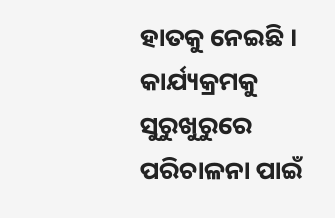ହାତକୁ ନେଇଛି । କାର୍ଯ୍ୟକ୍ରମକୁ ସୁରୁଖୁରୁରେ ପରିଚାଳନା ପାଇଁ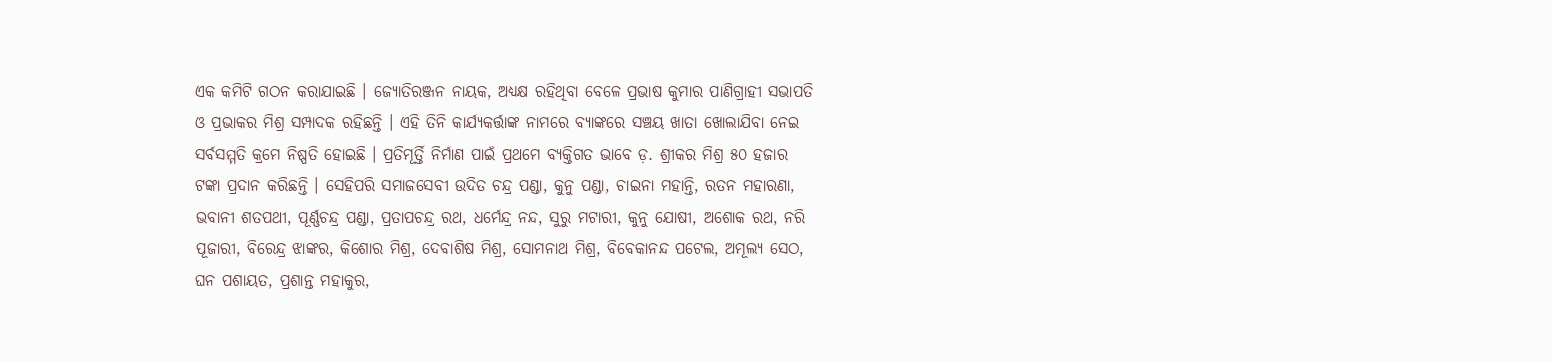ଏକ କମିଟି ଗଠନ କରାଯାଇଛି । ଜ୍ୟୋତିରଞ୍ଜନ ନାୟକ, ଅଧ୍ୟକ୍ଷ ରହିଥିବା ବେଳେ ପ୍ରଭାଷ କୁମାର ପାଣିଗ୍ରାହୀ ସଭାପତି ଓ ପ୍ରଭାକର ମିଶ୍ର ସମ୍ପାଦକ ରହିଛନ୍ତି । ଏହି ତିନି କାର୍ଯ୍ୟକର୍ତ୍ତାଙ୍କ ନାମରେ ବ୍ୟାଙ୍କରେ ସଞ୍ଚୟ ଖାତା ଖୋଲାଯିବା ନେଇ ସର୍ବସମ୍ମତି କ୍ରମେ ନିଷ୍ପତି ହୋଇଛି । ପ୍ରତିମୂର୍ତ୍ତି ନିର୍ମାଣ ପାଇଁ ପ୍ରଥମେ ବ୍ୟକ୍ତିଗତ ଭାବେ ଡ଼. ଶ୍ରୀକର ମିଶ୍ର ୫୦ ହଜାର ଟଙ୍କା ପ୍ରଦାନ କରିଛନ୍ତି । ସେହିପରି ସମାଜସେବୀ ଉଦିତ ଚନ୍ଦ୍ର ପଣ୍ଡା, କୁନୁ ପଣ୍ଡା, ଚାଇନା ମହାନ୍ତି, ରତନ ମହାରଣା, ଭବାନୀ ଶତପଥୀ, ପୂର୍ଣ୍ଣଚନ୍ଦ୍ର ପଣ୍ଡା, ପ୍ରତାପଚନ୍ଦ୍ର ରଥ, ଧର୍ମେନ୍ଦ୍ର ନନ୍ଦ, ସୁରୁ ମଟାରୀ, କୁନୁ ଯୋଷୀ, ଅଶୋକ ରଥ, ନରି ପୂଜାରୀ, ବିରେନ୍ଦ୍ର ଝାଙ୍କର, କିଶୋର ମିଶ୍ର, ଦେବାଶିଷ ମିଶ୍ର, ସୋମନାଥ ମିଶ୍ର, ବିବେକାନନ୍ଦ ପଟେଲ, ଅମୂଲ୍ୟ ସେଠ, ଘନ ପଶାୟତ, ପ୍ରଶାନ୍ତ ମହାକୁର,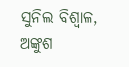ସୁନିଲ ବିଶ୍ୱାଳ, ଅଙ୍କୁଶ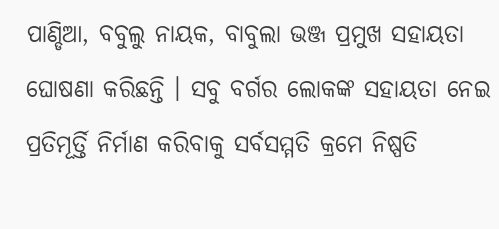ପାଣ୍ଡିଆ, ବବୁଲୁ ନାୟକ, ବାବୁଲା ଭଞ୍ଜ ପ୍ରମୁଖ ସହାୟତା ଘୋଷଣା କରିଛନ୍ତି । ସବୁ ବର୍ଗର ଲୋକଙ୍କ ସହାୟତା ନେଇ ପ୍ରତିମୂର୍ତ୍ତି ନିର୍ମାଣ କରିବାକୁ ସର୍ବସମ୍ମତି କ୍ରମେ ନିଷ୍ପତି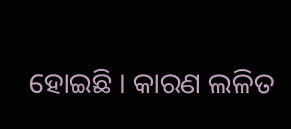ହୋଇଛି । କାରଣ ଲଳିତ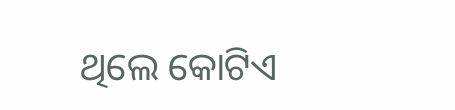ଥିଲେ କୋଟିଏ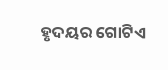ହୃଦୟର ଗୋଟିଏ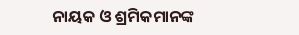ନାୟକ ଓ ଶ୍ରମିକମାନଙ୍କ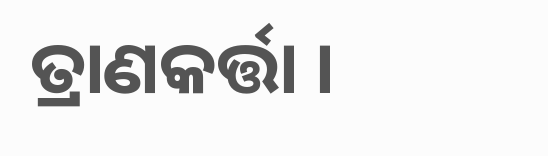ତ୍ରାଣକର୍ତ୍ତା ।